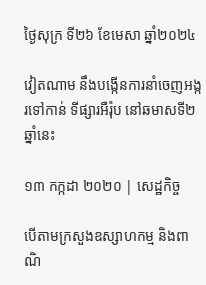ថ្ងៃសុក្រ ទី២៦ ខែមេសា ឆ្នាំ២០២៤

វៀតណាម នឹងបង្កើនការនាំចេញអង្ករទៅកាន់ ទីផ្សារអឺរ៉ុប នៅឆមាសទី២ ឆ្នាំនេះ

១៣ កក្កដា ២០២០ | សេដ្ឋកិច្ច

បើតាមក្រសួងឧស្សាហកម្ម និងពាណិ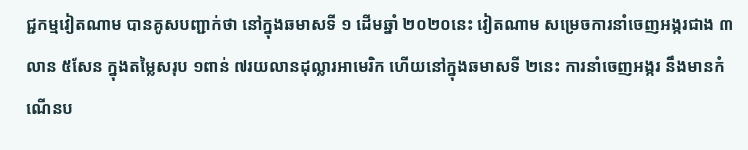ជ្ជកម្មវៀតណាម បានគូសបញ្ជាក់ថា នៅក្នុងឆមាសទី ១ ដើមឆ្នាំ ២០២០នេះ វៀតណាម សម្រេចការនាំចេញអង្ករជាង ៣លាន ៥សែន ក្នុងតម្លៃសរុប ១ពាន់ ៧រយលានដុល្លារអាមេរិក ហើយនៅក្នុងឆមាសទី ២នេះ ការនាំចេញអង្ករ នឹងមានកំណើនប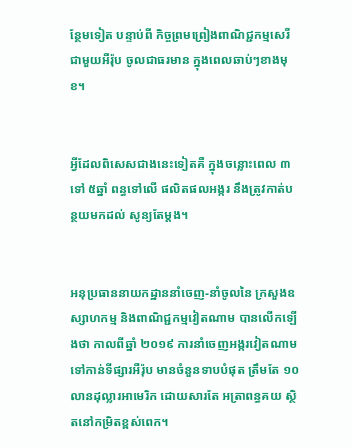ន្ថែមទៀត បន្ទាប់ពី កិច្ចព្រមព្រៀងពាណិជ្ជកម្មសេរីជាមួយអឺរ៉ុប ចូលជាធរមាន ក្នុងពេលឆាប់ៗខាងមុខ។


អ្វីដែលពិសេសជាងនេះទៀតគឺ ក្នុងចន្លោះពេល ៣ ទៅ ៥ឆ្នាំ ពន្ធទៅលើ ផលិតផលអង្ករ នឹងត្រូវកាត់បន្ថយមកដល់ សូន្យតែម្តង។


អនុប្រធាននាយកដ្ឋាននាំចេញ-នាំចូលនៃ ក្រសួងឧស្សាហកម្ម និងពាណិជ្ជកម្មវៀតណាម បានលើកឡើងថា កាលពីឆ្នាំ ២០១៩ ការនាំចេញអង្ករវៀតណាម ទៅកាន់ទីផ្សារអឺរ៉ុប មានចំនួនទាបបំផុត ត្រឹមតែ ១០លានដុល្លារអាមេរិក ដោយសារតែ អត្រាពន្ធគយ ស្ថិតនៅកម្រិតខ្ពស់ពេក។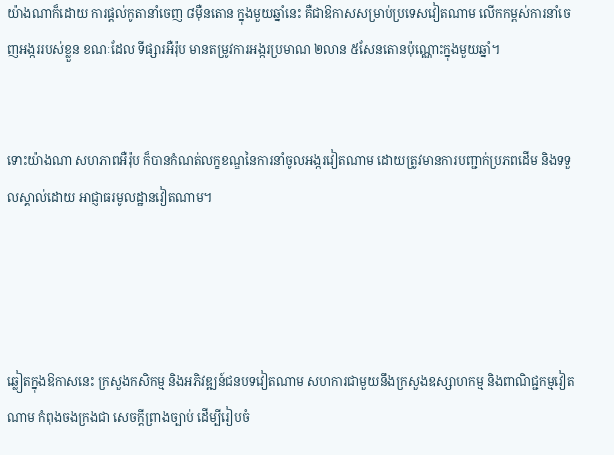យ៉ាងណាក៏ដោយ ការផ្តល់កូតានាំចេញ ៨ម៉ឺនតោន ក្នុងមួយឆ្នាំនេះ គឺជាឱកាសសម្រាប់ប្រទេសវៀតណាម លើកកម្ពស់ការនាំចេញអង្កររបស់ខ្លួន ខណៈដែល ទីផ្សារអឺរ៉ុប មានតម្រូវការអង្ករប្រមាណ ២លាន ៥សែនតោនប៉ុណ្ណោះក្នុងមួយឆ្នាំ។


ទោះយ៉ាងណា សហភាពអឺរ៉ុប ក៏បានកំណត់លក្ខខណ្ឌនៃការនាំចូលអង្ករវៀតណាម ដោយត្រូវមានការបញ្ជាក់ប្រភពដើម និងទទួលស្គាល់ដោយ អាជ្ញាធរមូលដ្ឋានវៀតណាម។




ឆ្លៀតក្នុងឱកាសនេះ ក្រសួងកសិកម្ម និងអភិវឌ្ឍន៍ជនបទវៀតណាម សហការជាមួយនឹងក្រសួងឧស្សាហកម្ម និងពាណិជ្ជកម្មវៀតណាម កំពុងចងក្រងជា សេចក្តីព្រាងច្បាប់ ដើម្បីរៀបចំ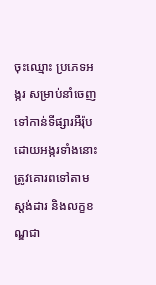ចុះឈ្មោះ ប្រភេទអង្ករ សម្រាប់នាំចេញទៅកាន់ទីផ្សារអឺរ៉ុប ដោយអង្ករទាំងនោះ ត្រូវគោរពទៅតាម ស្តង់ដារ និងលក្ខខណ្ឌជា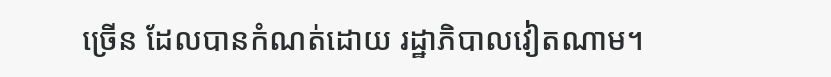ច្រើន ដែលបានកំណត់ដោយ រដ្ឋាភិបាលវៀតណាម។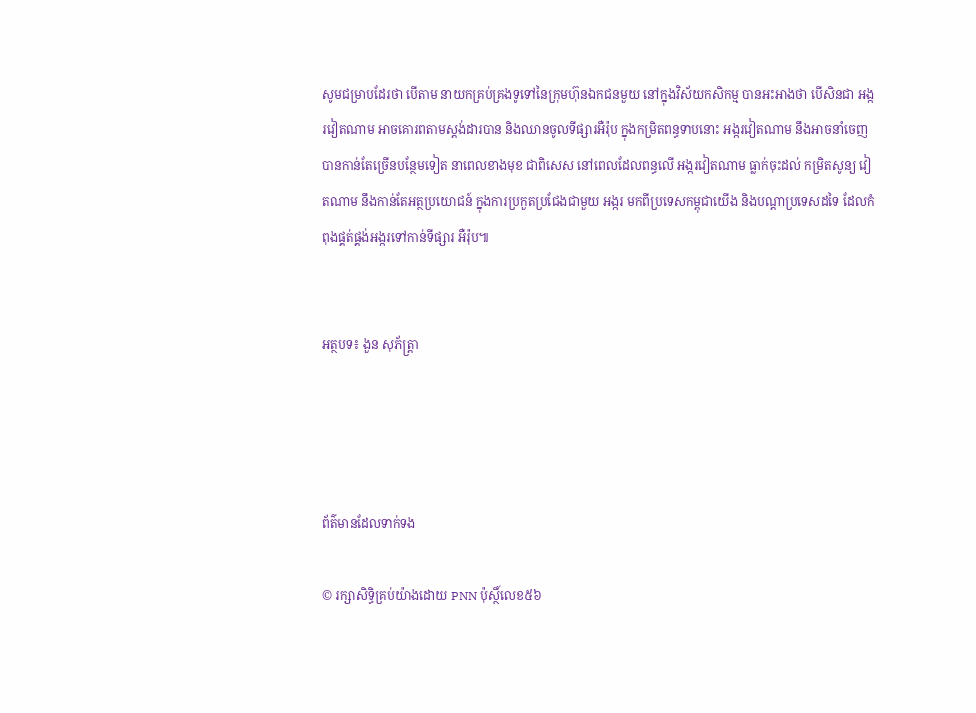សូមជម្រាបដែរថា បើតាម នាយកគ្រប់គ្រងទូទៅនៃក្រុមហ៊ុនឯកជនមួយ នៅក្នុងវិស័យកសិកម្ម បានអះអាងថា បើសិនជា អង្ករវៀតណាម អាចគោរពតាមស្តង់ដារបាន និងឈានចូលទីផ្សារអឺរ៉ុប ក្នុងកម្រិតពន្ធទាបនោះ អង្ករវៀតណាម នឹងអាចនាំចេញបានកាន់តែច្រើនបន្ថែមទៀត នាពេលខាងមុខ ជាពិសេស នៅពេលដែលពន្ធលើ អង្ករវៀតណាម ធ្លាក់ចុះដល់ កម្រិតសូន្យ វៀតណាម នឹងកាន់តែអត្ថប្រយោជន៍ ក្នុងការប្រកួតប្រជែងជាមួយ អង្ករ មកពីប្រទេសកម្ពុជាយើង និងបណ្តាប្រទេសដទៃ ដែលកំពុងផ្គត់ផ្គង់អង្ករទៅកាន់ទីផ្សារ អឺរ៉ុប៕


អត្ថបទ៖ ងួន សុភ័ត្រ្តា




ព័ត៌មានដែលទាក់ទង

© រក្សាសិទ្ធិគ្រប់យ៉ាងដោយ PNN ប៉ុស្ថិ៍លេខ៥៦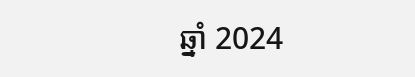ឆ្នាំ 2024